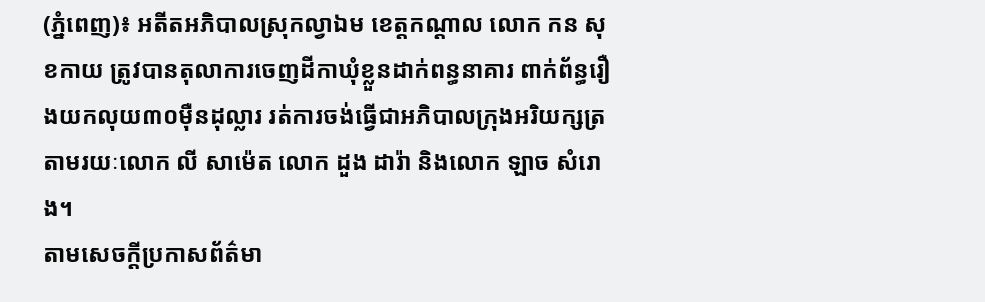(ភ្នំពេញ)៖ អតីតអភិបាលស្រុកល្វាឯម ខេត្តកណ្តាល លោក កន សុខកាយ ត្រូវបានតុលាការចេញដីកាឃុំខ្លួនដាក់ពន្ធនាគារ ពាក់ព័ន្ធរឿងយកលុយ៣០ម៉ឺនដុល្លារ រត់ការចង់ធ្វើជាអភិបាលក្រុងអរិយក្សត្រ តាមរយៈលោក លី សាម៉េត លោក ដួង ដារ៉ា និងលោក ឡាច សំរោង។
តាមសេចក្ដីប្រកាសព័ត៌មា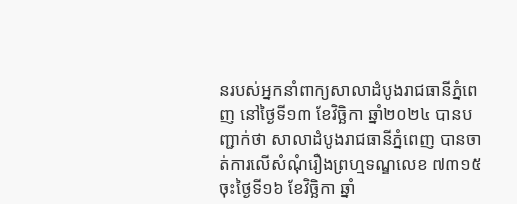នរបស់អ្នកនាំពាក្យសាលាដំបូងរាជធានីភ្នំពេញ នៅថ្ងៃទី១៣ ខែវិច្ឆិកា ឆ្នាំ២០២៤ បានបញ្ជាក់ថា សាលាដំបូងរាជធានីភ្នំពេញ បានចាត់ការលើសំណុំរឿងព្រហ្មទណ្ឌលេខ ៧៣១៥ ចុះថ្ងៃទី១៦ ខែវិច្ឆិកា ឆ្នាំ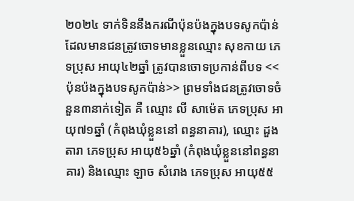២០២៤ ទាក់ទិននឹងករណីប៉ុនប៉ងក្នុងបទសូកប៉ាន់ ដែលមានជនត្រូវចោទមានខ្លួនឈ្មោះ សុខកាយ ភេទប្រុស អាយុ៤២ឆ្នាំ ត្រូវបានចោទប្រកាន់ពីបទ <<ប៉ុនប៉ងក្នុងបទសូកប៉ាន់>> ព្រមទាំងជនត្រូវចោទចំនួន៣នាក់ទៀត គឺ ឈ្មោះ លី សាម៉េត ភេទប្រុស អាយុ៧១ឆ្នាំ (កំពុងឃុំខ្លួននៅ ពន្ធនាគារ), ឈ្មោះ ដួង តារា ភេទប្រុស អាយុ៥៦ឆ្នាំ (កំពុងឃុំខ្លួននៅពន្ធនាគារ) និងឈ្មោះ ឡាច សំរោង ភេទប្រុស អាយុ៥៥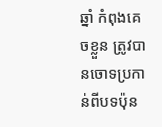ឆ្នាំ កំពុងគេចខ្លួន ត្រូវបានចោទប្រកាន់ពីបទប៉ុន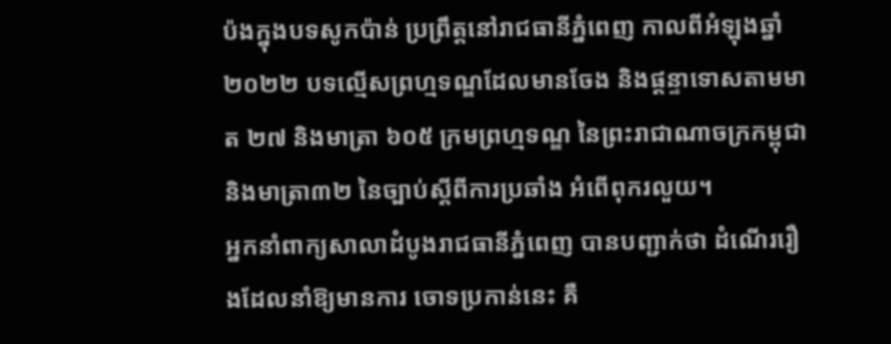ប៉ងក្នុងបទសូកប៉ាន់ ប្រព្រឹត្តនៅរាជធានីភ្នំពេញ កាលពីអំឡុងឆ្នាំ២០២២ បទល្មើសព្រហ្មទណ្ឌដែលមានចែង និងផ្តន្ទាទោសតាមមាត ២៧ និងមាត្រា ៦០៥ ក្រមព្រហ្មទណ្ឌ នៃព្រះរាជាណាចក្រកម្ពុជា និងមាត្រា៣២ នៃច្បាប់ស្ដីពីការប្រឆាំង អំពើពុករលួយ។
អ្នកនាំពាក្យសាលាដំបូងរាជធានីភ្នំពេញ បានបញ្ជាក់ថា ដំណើររឿងដែលនាំឱ្យមានការ ចោទប្រកាន់នេះ គឺ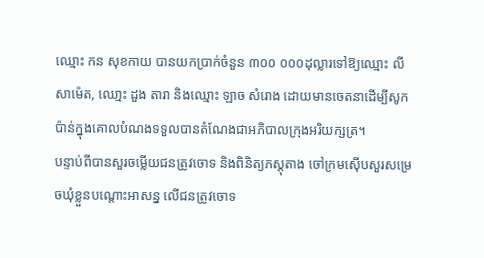ឈ្មោះ កន សុខកាយ បានយកប្រាក់ចំនួន ៣០០ ០០០ដុល្លារទៅឱ្យឈ្មោះ លី សាម៉េត, ឈោ្មះ ដួង តារា និងឈ្មោះ ឡាច សំរោង ដោយមានចេតនាដើម្បីសូកប៉ាន់ក្នុងគោលបំណងទទួលបានតំណែងជាអភិបាលក្រុងអរិយក្សត្រ។
បន្ទាប់ពីបានសួរចម្លើយជនត្រូវចោទ និងពិនិត្យភស្តុតាង ចៅក្រមស៊ើបសួរសម្រេចឃុំខ្លួនបណ្តោះអាសន្ន លើជនត្រូវចោទ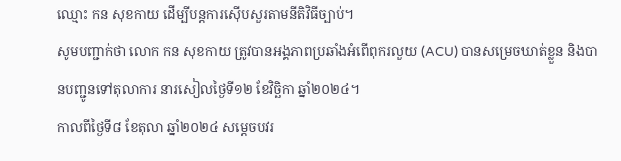ឈ្មោះ កន សុខកាយ ដើម្បីបន្តការស៊ើបសួរតាមនីតិវិធីច្បាប់។
សូមបញ្ជាក់ថា លោក កន សុខកាយ ត្រូវបានអង្គភាពប្រឆាំងអំពើពុករលួយ (ACU) បានសម្រេចឃាត់ខ្លួន និងបានបញ្ជូនទៅតុលាការ នារសៀលថ្ងៃទី១២ ខែវិច្ឆិកា ឆ្នាំ២០២៤។
កាលពីថ្ងៃទី៨ ខែតុលា ឆ្នាំ២០២៤ សម្តេចបវរ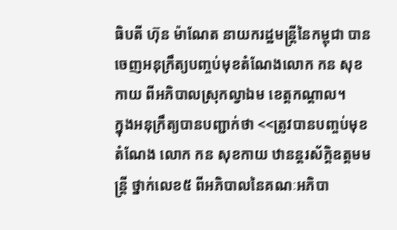ធិបតី ហ៊ុន ម៉ាណែត នាយករដ្ឋមន្ត្រីនៃកម្ពុជា បានចេញអនុក្រឹត្យបញ្ចប់មុខតំណែងលោក កន សុខកាយ ពីអភិបាលស្រុកល្វាឯម ខេត្តកណ្តាល។
ក្នុងអនុក្រឹត្យបានបញ្ជាក់ថា <<ត្រូវបានបញ្ចប់មុខតំណែង លោក កន សុខកាយ ឋានន្តរស័ក្តិឧត្តមមន្ត្រី ថ្នាក់លេខ៥ ពីអភិបាលនៃគណៈអភិបា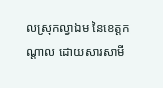លស្រុកល្វាឯម នៃខេត្តកណ្តាល ដោយសារសាមី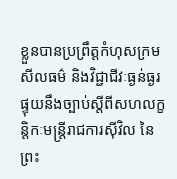ខ្លួនបានប្រព្រឹត្តកំហុសក្រមសីលធម៌ និងវិជ្ជាជីវៈធ្ងន់ធ្ងរ ផ្ទុយនឹងច្បាប់ស្តីពីសហលក្ខន្តិកៈមន្ត្រីរាជការស៊ីវិល នៃព្រះ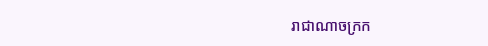រាជាណាចក្រក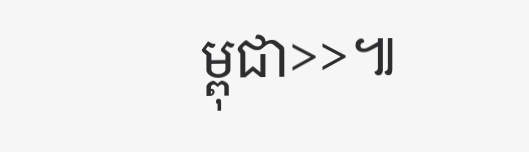ម្ពុជា>>៕